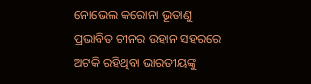ନୋଭେଲ କରୋନା ଭୂତାଣୁ ପ୍ରଭାବିତ ଚୀନର ଉହାନ ସହରରେ ଅଟକି ରହିଥିବା ଭାରତୀୟଙ୍କୁ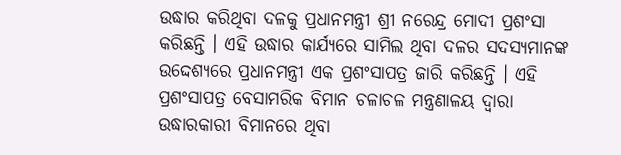ଉଦ୍ଧାର କରିଥିବା ଦଳକୁ ପ୍ରଧାନମନ୍ତ୍ରୀ ଶ୍ରୀ ନରେନ୍ଦ୍ର ମୋଦୀ ପ୍ରଶଂସା କରିଛନ୍ତି । ଏହି ଉଦ୍ଧାର କାର୍ଯ୍ୟରେ ସାମିଲ ଥିବା ଦଳର ସଦସ୍ୟମାନଙ୍କ ଉଦ୍ଦେଶ୍ୟରେ ପ୍ରଧାନମନ୍ତ୍ରୀ ଏକ ପ୍ରଶଂସାପତ୍ର ଜାରି କରିଛନ୍ତି । ଏହି ପ୍ରଶଂସାପତ୍ର ବେସାମରିକ ବିମାନ ଚଳାଚଳ ମନ୍ତ୍ରଣାଳୟ ଦ୍ୱାରା ଉଦ୍ଧାରକାରୀ ବିମାନରେ ଥିବା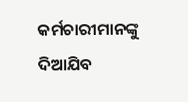କର୍ମଚାରୀମାନଙ୍କୁ ଦିଆଯିବ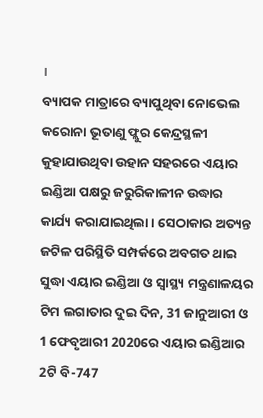।
ବ୍ୟାପକ ମାତ୍ରାରେ ବ୍ୟାପୁଥିବା ନୋଭେଲ କରୋନା ଭୂତାଣୁ ଫ୍ଲୁର କେନ୍ଦ୍ରସ୍ଥଳୀ କୁହାଯାଉଥିବା ଉହାନ ସହରରେ ଏୟାର ଇଣ୍ଡିଆ ପକ୍ଷରୁ ଜରୁରିକାଳୀନ ଉଦ୍ଧାର କାର୍ଯ୍ୟ କରାଯାଇଥିଲା । ସେଠାକାର ଅତ୍ୟନ୍ତ ଜଟିଳ ପରିସ୍ଥିତି ସମ୍ପର୍କରେ ଅବଗତ ଥାଇ ସୁଦ୍ଧା ଏୟାର ଇଣ୍ଡିଆ ଓ ସ୍ୱାସ୍ଥ୍ୟ ମନ୍ତ୍ରଣାଳୟର ଟିମ ଲଗାତାର ଦୁଇ ଦିନ, 31 ଜାନୁଆରୀ ଓ 1 ଫେବୃଆରୀ 2020ରେ ଏୟାର ଇଣ୍ଡିଆର 2ଟି ବି-747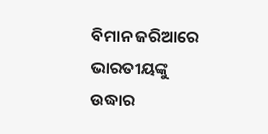ବିମାନ ଜରିଆରେ ଭାରତୀୟଙ୍କୁ ଉଦ୍ଧାର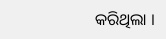କରିଥିଲା ।